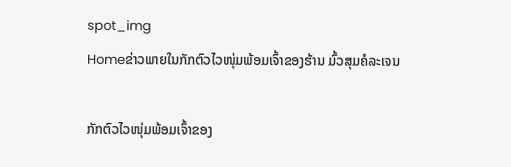spot_img
Homeຂ່າວພາຍໃນກັກຕົວໄວໜຸ່ມພ້ອມເຈົ້າຂອງຮ້ານ ມົ້ວສຸມຄໍລະເຈນ

ກັກຕົວໄວໜຸ່ມພ້ອມເຈົ້າຂອງ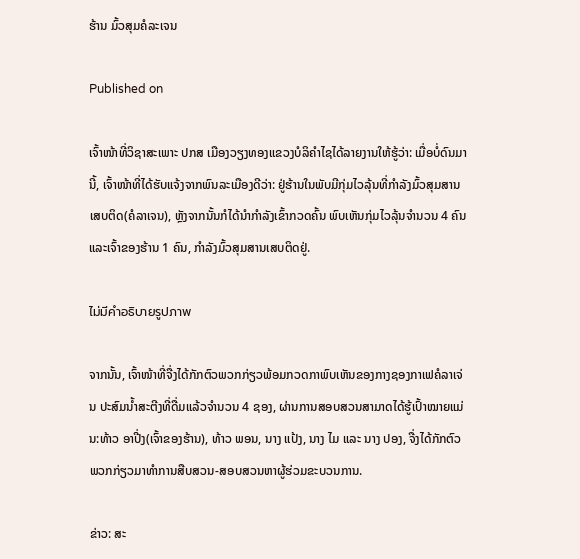ຮ້ານ ມົ້ວສຸມຄໍລະເຈນ

Published on

ເຈົ້າໜ້າທີ່ວິຊາສະເພາະ ປກສ ເມືອງວຽງທອງແຂວງບໍລິຄຳໄຊໄດ້ລາຍງານໃຫ້ຮູ້ວ່າ: ເມື່ອບໍ່ດົນມານີ້, ເຈົ້າໜ້າທີ່ໄດ້ຮັບແຈ້ງຈາກພົນລະເມືອງດີວ່າ: ຢູ່ຮ້ານໃນພັບມີກຸ່ມໄວລຸ້ນທີ່ກຳລັງມົ້ວສຸມສານເສບຕິດ(ຄໍລາເຈນ), ຫຼັງຈາກນັ້ນກໍໄດ້ນຳກຳລັງເຂົ້າກວດຄົ້ນ ພົບເຫັນກຸ່ມໄວລຸ້ນຈຳນວນ 4 ຄົນແລະເຈົ້າຂອງຮ້ານ 1 ຄົນ, ກຳລັງມົ້ວສຸມສານເສບຕິດຢູ່.

ไม่มีคำอธิบายรูปภาพ

ຈາກນັ້ນ, ເຈົ້າໜ້າທີ່ຈື່ງໄດ້ກັກຕົວພວກກ່ຽວພ້ອມກວດກາພົບເຫັນຂອງກາງຊອງກາເຟຄໍລາເຈ່ນ ປະສົມນ້ຳສະຕີງທີ່ດື່ມແລ້ວຈຳນວນ 4 ຊອງ, ຜ່ານການສອບສວນສາມາດໄດ້ຮູ້ເປົ້າໝາຍແມ່ນ:ທ້າວ ອາປີ່ງ(ເຈົ້າຂອງຮ້ານ), ທ້າວ ພອນ, ນາງ ແປ້ງ, ນາງ ໄມ ແລະ ນາງ ປອງ, ຈື່ງໄດ້ກັກຕົວພວກກ່ຽວມາທຳການສືບສວນ-ສອບສວນຫາຜູ້ຮ່ວມຂະບວນການ.

ຂ່າວ: ສະ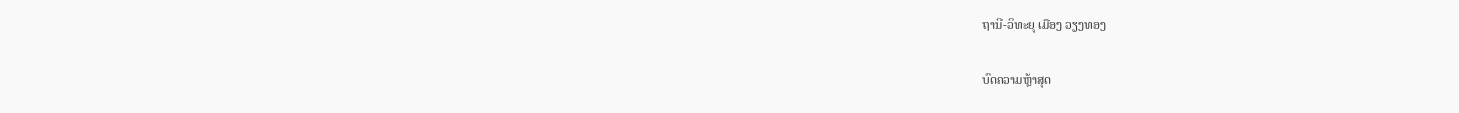ຖານີ-ວິທະຍຸ ເມືອງ ວຽງທອງ

ບົດຄວາມຫຼ້າສຸດ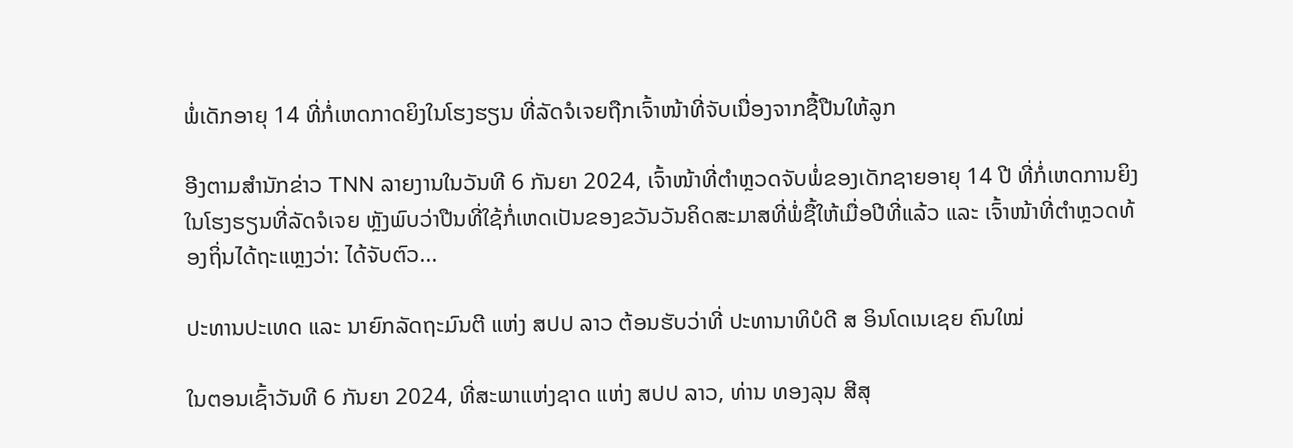ພໍ່ເດັກອາຍຸ 14 ທີ່ກໍ່ເຫດກາດຍິງໃນໂຮງຮຽນ ທີ່ລັດຈໍເຈຍຖືກເຈົ້າໜ້າທີ່ຈັບເນື່ອງຈາກຊື້ປືນໃຫ້ລູກ

ອີງຕາມສຳນັກຂ່າວ TNN ລາຍງານໃນວັນທີ 6 ກັນຍາ 2024, ເຈົ້າໜ້າທີ່ຕຳຫຼວດຈັບພໍ່ຂອງເດັກຊາຍອາຍຸ 14 ປີ ທີ່ກໍ່ເຫດການຍິງໃນໂຮງຮຽນທີ່ລັດຈໍເຈຍ ຫຼັງພົບວ່າປືນທີ່ໃຊ້ກໍ່ເຫດເປັນຂອງຂວັນວັນຄິດສະມາສທີ່ພໍ່ຊື້ໃຫ້ເມື່ອປີທີ່ແລ້ວ ແລະ ເຈົ້າໜ້າທີ່ຕຳຫຼວດທ້ອງຖິ່ນໄດ້ຖະແຫຼງວ່າ: ໄດ້ຈັບຕົວ...

ປະທານປະເທດ ແລະ ນາຍົກລັດຖະມົນຕີ ແຫ່ງ ສປປ ລາວ ຕ້ອນຮັບວ່າທີ່ ປະທານາທິບໍດີ ສ ອິນໂດເນເຊຍ ຄົນໃໝ່

ໃນຕອນເຊົ້າວັນທີ 6 ກັນຍາ 2024, ທີ່ສະພາແຫ່ງຊາດ ແຫ່ງ ສປປ ລາວ, ທ່ານ ທອງລຸນ ສີສຸ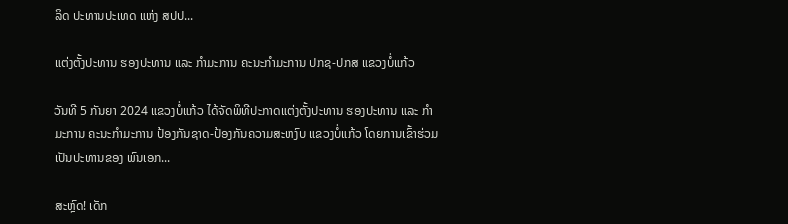ລິດ ປະທານປະເທດ ແຫ່ງ ສປປ...

ແຕ່ງຕັ້ງປະທານ ຮອງປະທານ ແລະ ກຳມະການ ຄະນະກຳມະການ ປກຊ-ປກສ ແຂວງບໍ່ແກ້ວ

ວັນທີ 5 ກັນຍາ 2024 ແຂວງບໍ່ແກ້ວ ໄດ້ຈັດພິທີປະກາດແຕ່ງຕັ້ງປະທານ ຮອງປະທານ ແລະ ກຳມະການ ຄະນະກຳມະການ ປ້ອງກັນຊາດ-ປ້ອງກັນຄວາມສະຫງົບ ແຂວງບໍ່ແກ້ວ ໂດຍການເຂົ້າຮ່ວມເປັນປະທານຂອງ ພົນເອກ...

ສະຫຼົດ! ເດັກ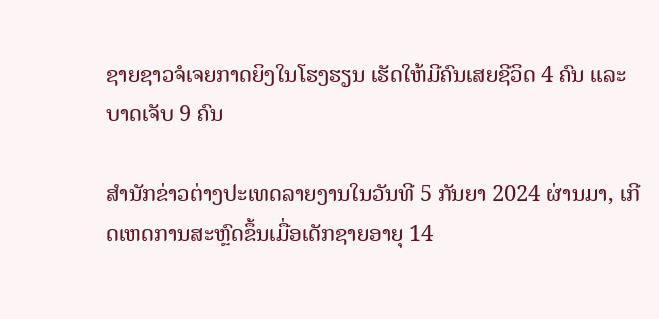ຊາຍຊາວຈໍເຈຍກາດຍິງໃນໂຮງຮຽນ ເຮັດໃຫ້ມີຄົນເສຍຊີວິດ 4 ຄົນ ແລະ ບາດເຈັບ 9 ຄົນ

ສຳນັກຂ່າວຕ່າງປະເທດລາຍງານໃນວັນທີ 5 ກັນຍາ 2024 ຜ່ານມາ, ເກີດເຫດການສະຫຼົດຂຶ້ນເມື່ອເດັກຊາຍອາຍຸ 14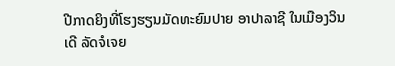ປີກາດຍິງທີ່ໂຮງຮຽນມັດທະຍົມປາຍ ອາປາລາຊີ ໃນເມືອງວິນເດີ ລັດຈໍເຈຍ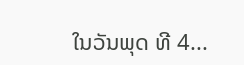ໃນວັນພຸດ ທີ 4...